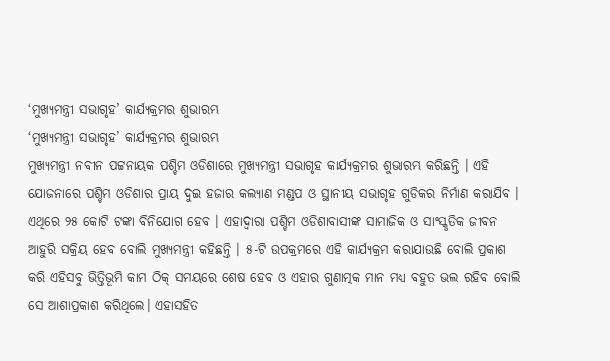‘ମୁଖ୍ୟମନ୍ତ୍ରୀ ସଭାଗୃହ’ କାର୍ଯ୍ୟକ୍ରମର ଶୁଭାରମ୍ଭ
‘ମୁଖ୍ୟମନ୍ତ୍ରୀ ସଭାଗୃହ’ କାର୍ଯ୍ୟକ୍ରମର ଶୁଭାରମ୍ଭ
ମୁଖ୍ୟମନ୍ତ୍ରୀ ନବୀନ ପଟ୍ଟନାୟକ ପଶ୍ଚିମ ଓଡିଶାରେ ମୁଖ୍ୟମନ୍ତ୍ରୀ ସଭାଗୃହ କାର୍ଯ୍ୟକ୍ରମର ଶୁଭାରମ୍ଭ କରିଛନ୍ତି । ଏହି ଯୋଜନାରେ ପଶ୍ଚିମ ଓଡିଶାର ପ୍ରାୟ ଦୁଇ ହଜାର କଲ୍ୟାଣ ମଣ୍ଡପ ଓ ସ୍ଥାନୀୟ ସଭାଗୃହ ଗୁଡିକର ନିର୍ମାଣ କରାଯିବ । ଏଥିରେ ୨୫ କୋଟି ଟଙ୍କା ବିନିଯୋଗ ହେବ । ଏହାଦ୍ୱାରା ପଶ୍ଚିମ ଓଡିଶାବାସୀଙ୍କ ସାମାଜିକ ଓ ସାଂସ୍କୃତିକ ଜୀବନ ଆହୁରି ସକ୍ରିୟ ହେବ ବୋଲି ମୁଖ୍ୟମନ୍ତ୍ରୀ କହିଛନ୍ତି । ୫-ଟି ଉପକ୍ରମରେ ଏହି କାର୍ଯ୍ୟକ୍ରମ କରାଯାଉଛି ବୋଲି ପ୍ରକାଶ କରି ଏହିସବୁ ଭିତ୍ତିଭୂମି କାମ ଠିକ୍ ସମୟରେ ଶେଷ ହେବ ଓ ଏହାର ଗୁଣାତ୍ମକ ମାନ ମଧ୍ୟ ବହୁତ ଭଲ ରହିବ ବୋଲି ସେ ଆଶାପ୍ରକାଶ କରିଥିଲେ। ଏହାସହିତ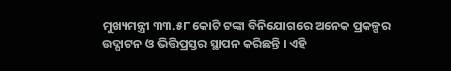ମୁଖ୍ୟମନ୍ତ୍ରୀ ୩୩.୫୮ କୋଟି ଟଙ୍କା ବିନିଯୋଗରେ ଅନେକ ପ୍ରକଳ୍ପର ଉଦ୍ଘାଟନ ଓ ଭିତ୍ତିପ୍ରସ୍ତର ସ୍ଥାପନ କରିଛନ୍ତି । ଏହି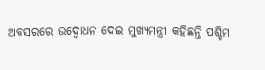ଅବସରରେ ଉଦ୍ବୋଧନ ଦେଇ ମୁଖ୍ୟମନ୍ତ୍ରୀ କହିଛନ୍ତି ପଶ୍ଚିମ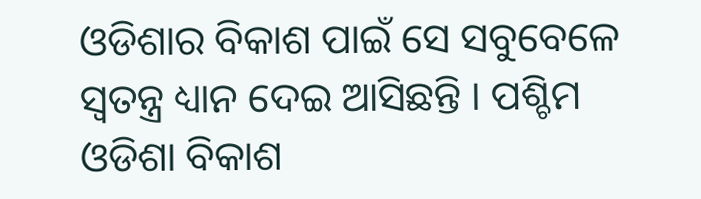ଓଡିଶାର ବିକାଶ ପାଇଁ ସେ ସବୁବେଳେ ସ୍ୱତନ୍ତ୍ର ଧ୍ୟାନ ଦେଇ ଆସିଛନ୍ତି । ପଶ୍ଚିମ ଓଡିଶା ବିକାଶ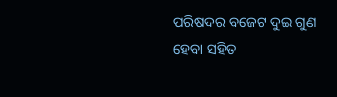ପରିଷଦର ବଜେଟ ଦୁଇ ଗୁଣ ହେବା ସହିତ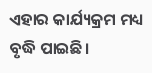ଏହାର କାର୍ଯ୍ୟକ୍ରମ ମଧ୍ୟ ବୃଦ୍ଧି ପାଇଛି।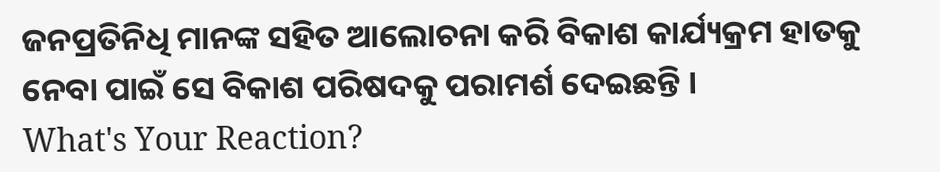ଜନପ୍ରତିନିଧି ମାନଙ୍କ ସହିତ ଆଲୋଚନା କରି ବିକାଶ କାର୍ଯ୍ୟକ୍ରମ ହାତକୁ ନେବା ପାଇଁ ସେ ବିକାଶ ପରିଷଦକୁ ପରାମର୍ଶ ଦେଇଛନ୍ତି ।
What's Your Reaction?